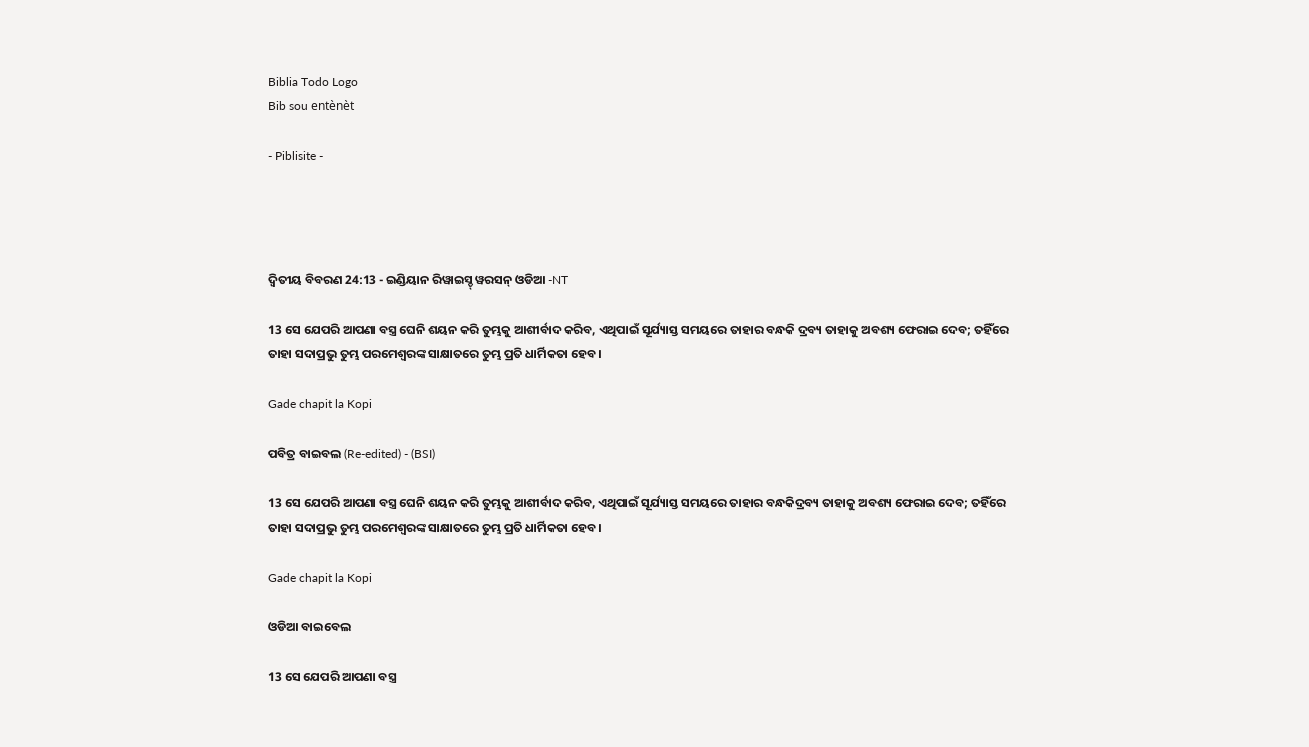Biblia Todo Logo
Bib sou entènèt

- Piblisite -




ଦ୍ଵିତୀୟ ବିବରଣ 24:13 - ଇଣ୍ଡିୟାନ ରିୱାଇସ୍ଡ୍ ୱରସନ୍ ଓଡିଆ -NT

13 ସେ ଯେପରି ଆପଣା ବସ୍ତ୍ର ଘେନି ଶୟନ କରି ତୁମ୍ଭକୁ ଆଶୀର୍ବାଦ କରିବ, ଏଥିପାଇଁ ସୂର୍ଯ୍ୟାସ୍ତ ସମୟରେ ତାହାର ବନ୍ଧକି ଦ୍ରବ୍ୟ ତାହାକୁ ଅବଶ୍ୟ ଫେରାଇ ଦେବ; ତହିଁରେ ତାହା ସଦାପ୍ରଭୁ ତୁମ୍ଭ ପରମେଶ୍ୱରଙ୍କ ସାକ୍ଷାତରେ ତୁମ୍ଭ ପ୍ରତି ଧାର୍ମିକତା ହେବ।

Gade chapit la Kopi

ପବିତ୍ର ବାଇବଲ (Re-edited) - (BSI)

13 ସେ ଯେପରି ଆପଣା ବସ୍ତ୍ର ଘେନି ଶୟନ କରି ତୁମ୍ଭକୁ ଆଶୀର୍ବାଦ କରିବ, ଏଥିପାଇଁ ସୂର୍ଯ୍ୟାସ୍ତ ସମୟରେ ତାହାର ବନ୍ଧକିଦ୍ରବ୍ୟ ତାହାକୁ ଅବଶ୍ୟ ଫେରାଇ ଦେବ; ତହିଁରେ ତାହା ସଦାପ୍ରଭୁ ତୁମ୍ଭ ପରମେଶ୍ଵରଙ୍କ ସାକ୍ଷାତରେ ତୁମ୍ଭ ପ୍ରତି ଧାର୍ମିକତା ହେବ।

Gade chapit la Kopi

ଓଡିଆ ବାଇବେଲ

13 ସେ ଯେପରି ଆପଣା ବସ୍ତ୍ର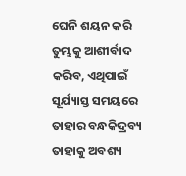ଘେନି ଶୟନ କରି ତୁମ୍ଭକୁ ଆଶୀର୍ବାଦ କରିବ, ଏଥିପାଇଁ ସୂର୍ଯ୍ୟାସ୍ତ ସମୟରେ ତାହାର ବନ୍ଧକିଦ୍ରବ୍ୟ ତାହାକୁ ଅବଶ୍ୟ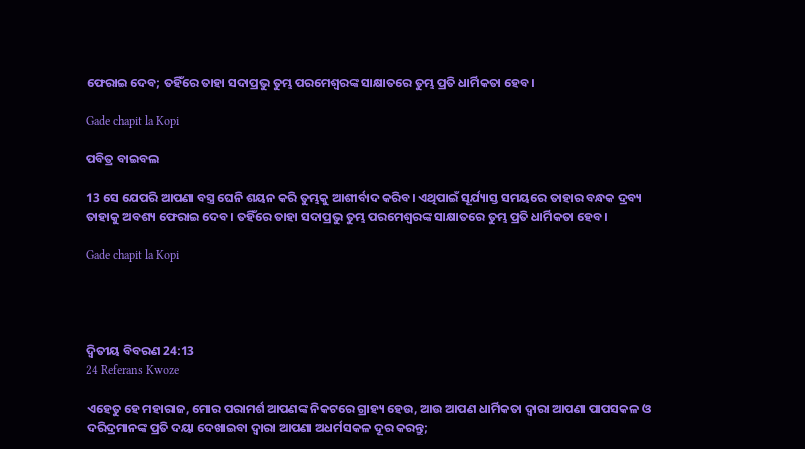ଫେରାଇ ଦେବ; ତହିଁରେ ତାହା ସଦାପ୍ରଭୁ ତୁମ୍ଭ ପରମେଶ୍ୱରଙ୍କ ସାକ୍ଷାତରେ ତୁମ୍ଭ ପ୍ରତି ଧାର୍ମିକତା ହେବ।

Gade chapit la Kopi

ପବିତ୍ର ବାଇବଲ

13 ସେ ଯେପରି ଆପଣା ବସ୍ତ୍ର ଘେନି ଶୟନ କରି ତୁମ୍ଭକୁ ଆଶୀର୍ବାଦ କରିବ। ଏଥିପାଇଁ ସୂର୍ଯ୍ୟାସ୍ତ ସମୟରେ ତାହାର ବନ୍ଧକ ଦ୍ରବ୍ୟ ତାହାକୁ ଅବଶ୍ୟ ଫେରାଇ ଦେବ। ତହିଁରେ ତାହା ସଦାପ୍ରଭୁ ତୁମ୍ଭ ପରମେଶ୍ୱରଙ୍କ ସାକ୍ଷାତରେ ତୁମ୍ଭ ପ୍ରତି ଧାର୍ମିକତା ହେବ।

Gade chapit la Kopi




ଦ୍ଵିତୀୟ ବିବରଣ 24:13
24 Referans Kwoze

ଏହେତୁ ହେ ମହାରାଜ, ମୋର ପରାମର୍ଶ ଆପଣଙ୍କ ନିକଟରେ ଗ୍ରାହ୍ୟ ହେଉ, ଆଉ ଆପଣ ଧାର୍ମିକତା ଦ୍ୱାରା ଆପଣା ପାପସକଳ ଓ ଦରିଦ୍ରମାନଙ୍କ ପ୍ରତି ଦୟା ଦେଖାଇବା ଦ୍ୱାରା ଆପଣା ଅଧର୍ମସକଳ ଦୂର କରନ୍ତୁ;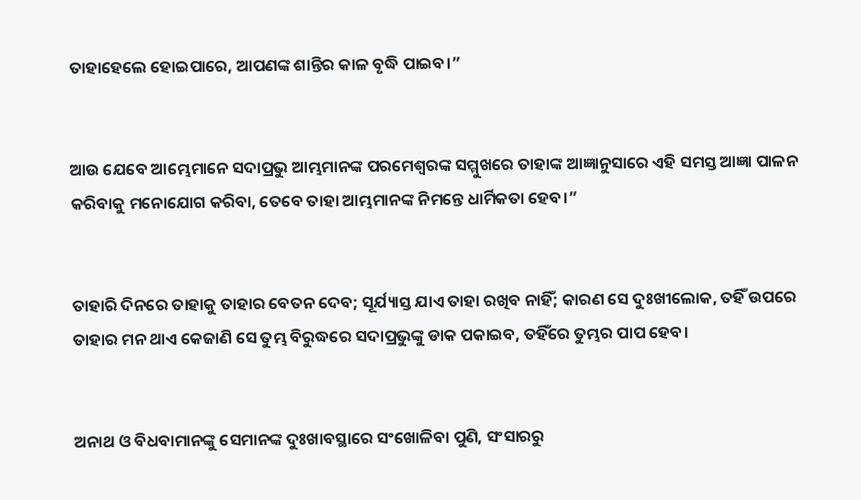ତାହାହେଲେ ହୋଇପାରେ, ଆପଣଙ୍କ ଶାନ୍ତିର କାଳ ବୃଦ୍ଧି ପାଇବ।”


ଆଉ ଯେବେ ଆମ୍ଭେମାନେ ସଦାପ୍ରଭୁ ଆମ୍ଭମାନଙ୍କ ପରମେଶ୍ୱରଙ୍କ ସମ୍ମୁଖରେ ତାହାଙ୍କ ଆଜ୍ଞାନୁସାରେ ଏହି ସମସ୍ତ ଆଜ୍ଞା ପାଳନ କରିବାକୁ ମନୋଯୋଗ କରିବା, ତେବେ ତାହା ଆମ୍ଭମାନଙ୍କ ନିମନ୍ତେ ଧାର୍ମିକତା ହେବ।”


ତାହାରି ଦିନରେ ତାହାକୁ ତାହାର ବେତନ ଦେବ; ସୂର୍ଯ୍ୟାସ୍ତ ଯାଏ ତାହା ରଖିବ ନାହିଁ; କାରଣ ସେ ଦୁଃଖୀଲୋକ, ତହିଁ ଉପରେ ତାହାର ମନ ଥାଏ କେଜାଣି ସେ ତୁମ୍ଭ ବିରୁଦ୍ଧରେ ସଦାପ୍ରଭୁଙ୍କୁ ଡାକ ପକାଇବ, ତହିଁରେ ତୁମ୍ଭର ପାପ ହେବ।


ଅନାଥ ଓ ବିଧବାମାନଙ୍କୁ ସେମାନଙ୍କ ଦୁଃଖାବସ୍ଥାରେ ସଂଖୋଳିବା ପୁଣି, ସଂସାରରୁ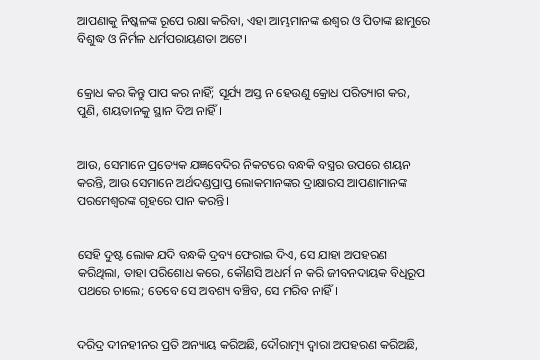ଆପଣାକୁ ନିଷ୍କଳଙ୍କ ରୂପେ ରକ୍ଷା କରିବା, ଏହା ଆମ୍ଭମାନଙ୍କ ଈଶ୍ବର ଓ ପିତାଙ୍କ ଛାମୁରେ ବିଶୁଦ୍ଧ ଓ ନିର୍ମଳ ଧର୍ମପରାୟଣତା ଅଟେ।


କ୍ରୋଧ କର କିନ୍ତୁ ପାପ କର ନାହିଁ; ସୂର୍ଯ୍ୟ ଅସ୍ତ ନ ହେଉଣୁ କ୍ରୋଧ ପରିତ୍ୟାଗ କର, ପୁଣି, ଶୟତାନକୁ ସ୍ଥାନ ଦିଅ ନାହିଁ।


ଆଉ, ସେମାନେ ପ୍ରତ୍ୟେକ ଯଜ୍ଞବେଦିର ନିକଟରେ ବନ୍ଧକି ବସ୍ତ୍ରର ଉପରେ ଶୟନ କରନ୍ତି, ଆଉ ସେମାନେ ଅର୍ଥଦଣ୍ଡପ୍ରାପ୍ତ ଲୋକମାନଙ୍କର ଦ୍ରାକ୍ଷାରସ ଆପଣାମାନଙ୍କ ପରମେଶ୍ୱରଙ୍କ ଗୃହରେ ପାନ କରନ୍ତି।


ସେହି ଦୁଷ୍ଟ ଲୋକ ଯଦି ବନ୍ଧକି ଦ୍ରବ୍ୟ ଫେରାଇ ଦିଏ, ସେ ଯାହା ଅପହରଣ କରିଥିଲା, ତାହା ପରିଶୋଧ କରେ, କୌଣସି ଅଧର୍ମ ନ କରି ଜୀବନଦାୟକ ବିଧିରୂପ ପଥରେ ଚାଲେ; ତେବେ ସେ ଅବଶ୍ୟ ବଞ୍ଚିବ, ସେ ମରିବ ନାହିଁ।


ଦରିଦ୍ର ଦୀନହୀନର ପ୍ରତି ଅନ୍ୟାୟ କରିଅଛି, ଦୌରାତ୍ମ୍ୟ ଦ୍ୱାରା ଅପହରଣ କରିଅଛି,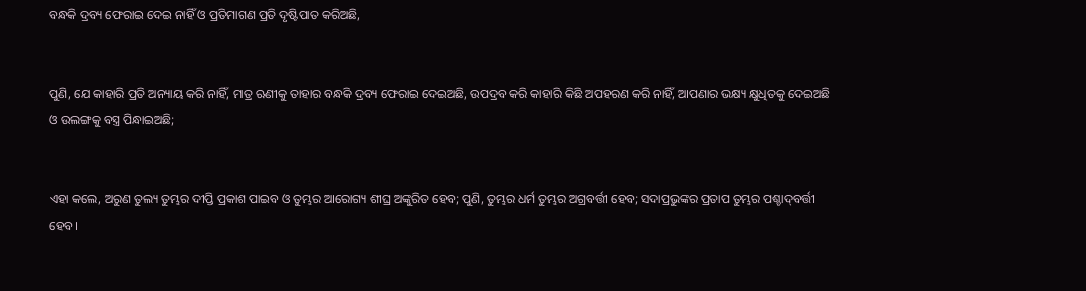ବନ୍ଧକି ଦ୍ରବ୍ୟ ଫେରାଇ ଦେଇ ନାହିଁ ଓ ପ୍ରତିମାଗଣ ପ୍ରତି ଦୃଷ୍ଟିପାତ କରିଅଛି,


ପୁଣି, ଯେ କାହାରି ପ୍ରତି ଅନ୍ୟାୟ କରି ନାହିଁ, ମାତ୍ର ଋଣୀକୁ ତାହାର ବନ୍ଧକି ଦ୍ରବ୍ୟ ଫେରାଇ ଦେଇଅଛି, ଉପଦ୍ରବ କରି କାହାରି କିଛି ଅପହରଣ କରି ନାହିଁ, ଆପଣାର ଭକ୍ଷ୍ୟ କ୍ଷୁଧିତକୁ ଦେଇଅଛି ଓ ଉଲଙ୍ଗକୁ ବସ୍ତ୍ର ପିନ୍ଧାଇଅଛି;


ଏହା କଲେ, ଅରୁଣ ତୁଲ୍ୟ ତୁମ୍ଭର ଦୀପ୍ତି ପ୍ରକାଶ ପାଇବ ଓ ତୁମ୍ଭର ଆରୋଗ୍ୟ ଶୀଘ୍ର ଅଙ୍କୁରିତ ହେବ; ପୁଣି, ତୁମ୍ଭର ଧର୍ମ ତୁମ୍ଭର ଅଗ୍ରବର୍ତ୍ତୀ ହେବ; ସଦାପ୍ରଭୁଙ୍କର ପ୍ରତାପ ତୁମ୍ଭର ପଶ୍ଚାଦ୍‍ବର୍ତ୍ତୀ ହେବ।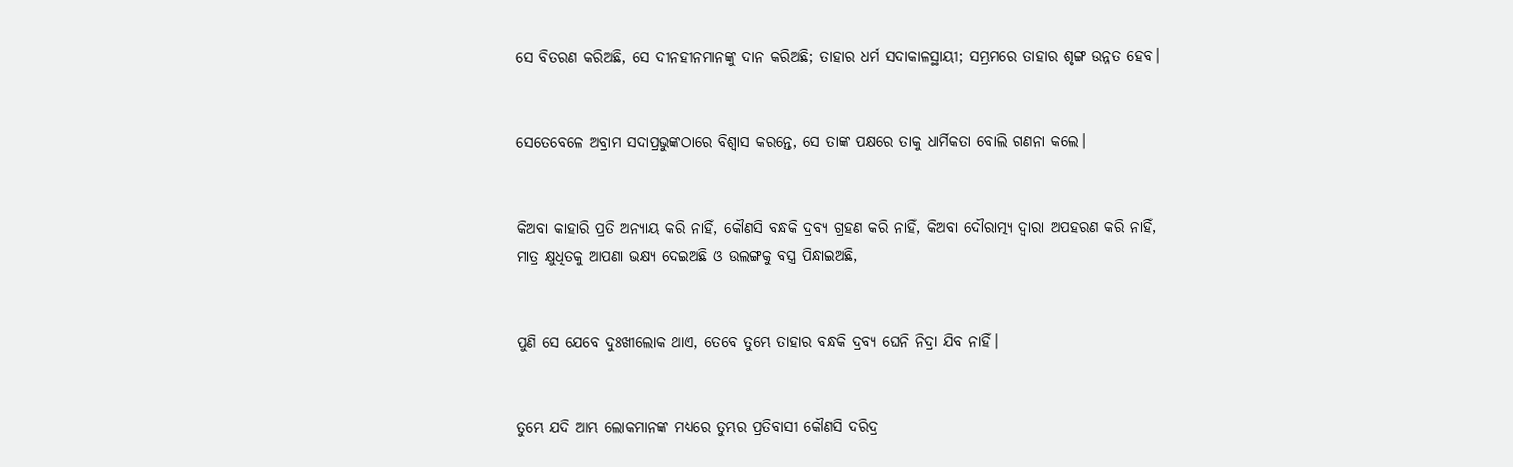ସେ ବିତରଣ କରିଅଛି, ସେ ଦୀନହୀନମାନଙ୍କୁ ଦାନ କରିଅଛି; ତାହାର ଧର୍ମ ସଦାକାଳସ୍ଥାୟୀ; ସମ୍ଭ୍ରମରେ ତାହାର ଶୃଙ୍ଗ ଉନ୍ନତ ହେବ।


ସେତେବେଳେ ଅବ୍ରାମ ସଦାପ୍ରଭୁଙ୍କଠାରେ ବିଶ୍ୱାସ କରନ୍ତେ, ସେ ତାଙ୍କ ପକ୍ଷରେ ତାକୁ ଧାର୍ମିକତା ବୋଲି ଗଣନା କଲେ।


କିଅବା କାହାରି ପ୍ରତି ଅନ୍ୟାୟ କରି ନାହିଁ, କୌଣସି ବନ୍ଧକି ଦ୍ରବ୍ୟ ଗ୍ରହଣ କରି ନାହିଁ, କିଅବା ଦୌରାତ୍ମ୍ୟ ଦ୍ୱାରା ଅପହରଣ କରି ନାହିଁ, ମାତ୍ର କ୍ଷୁଧିତକୁ ଆପଣା ଭକ୍ଷ୍ୟ ଦେଇଅଛି ଓ ଉଲଙ୍ଗକୁ ବସ୍ତ୍ର ପିନ୍ଧାଇଅଛି,


ପୁଣି ସେ ଯେବେ ଦୁଃଖୀଲୋକ ଥାଏ, ତେବେ ତୁମ୍ଭେ ତାହାର ବନ୍ଧକି ଦ୍ରବ୍ୟ ଘେନି ନିଦ୍ରା ଯିବ ନାହିଁ।


ତୁମ୍ଭେ ଯଦି ଆମ୍ଭ ଲୋକମାନଙ୍କ ମଧ୍ୟରେ ତୁମ୍ଭର ପ୍ରତିବାସୀ କୌଣସି ଦରିଦ୍ର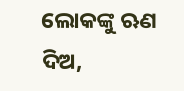ଲୋକଙ୍କୁ ଋଣ ଦିଅ,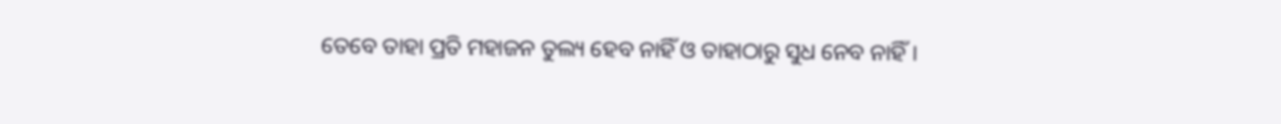ତେବେ ତାହା ପ୍ରତି ମହାଜନ ତୁଲ୍ୟ ହେବ ନାହିଁ ଓ ତାହାଠାରୁ ସୁଧ ନେବ ନାହିଁ।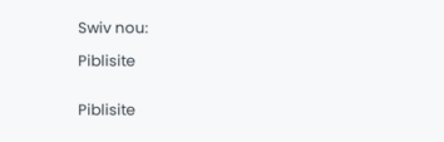Swiv nou:

Piblisite


Piblisite